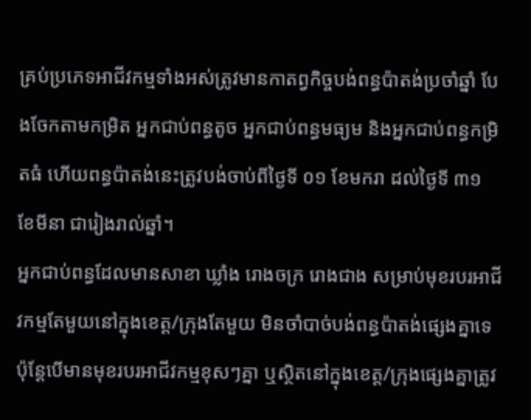គ្រប់ប្រភេទអាជីវកម្មទាំងអស់ត្រូវមានកាតព្វកិច្ចបង់ពន្ធប៉ាតង់ប្រចាំឆ្នាំ បែងចែកតាមកម្រិត អ្នកជាប់ពន្ធតូច អ្នកជាប់ពន្ធមធ្យម និងអ្នកជាប់ពន្ធកម្រិតធំ ហើយពន្ធប៉ាតង់នេះត្រូវបង់ចាប់ពីថ្ងៃទី ០១ ខែមករា ដល់ថ្ងៃទី ៣១ ខែមីនា ជារៀងរាល់ឆ្នាំ។
អ្នកជាប់ពន្ធដែលមានសាខា ឃ្លាំង រោងចក្រ រោងជាង សម្រាប់មុខរបរអាជីវកម្មតែមួយនៅក្នុងខេត្ត/ក្រុងតែមួយ មិនចាំបាច់បង់ពន្ធប៉ាតង់ផ្សេងគ្នាទេប៉ុន្តែបើមានមុខរបរអាជីវកម្មខុសៗគ្នា ឬស្ថិតនៅក្នុងខេត្ត/ក្រុងផ្សេងគ្នាត្រូវ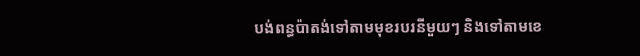បង់ពន្ធប៉ាតង់ទៅតាមមុខរបរនីមួយៗ និងទៅតាមខេ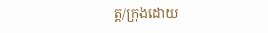ត្ត/ក្រុងដោយ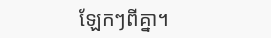ឡែកៗពីគ្នា។